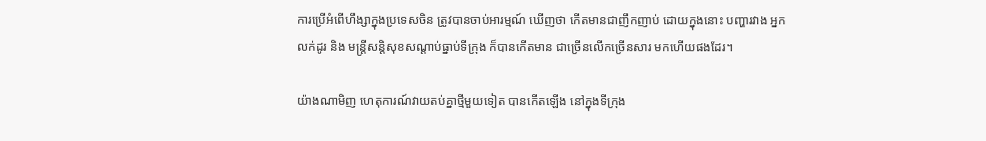ការប្រើអំពើហឹង្សាក្នុងប្រទេសចិន ត្រូវបានចាប់អារម្មណ៍ ឃើញថា កើតមានជាញឹកញាប់ ដោយក្នុងនោះ បញ្ហារវាង អ្នកលក់ដូរ និង មន្រ្តីសន្តិសុខសណ្តាប់ធ្នាប់ទីក្រុង ក៏បានកើតមាន ជាច្រើនលើកច្រើនសារ មកហើយផងដែរ។

យ៉ាងណាមិញ ហេតុការណ៍វាយតប់គ្នាថ្មីមួយទៀត បានកើតឡើង នៅក្នុងទីក្រុង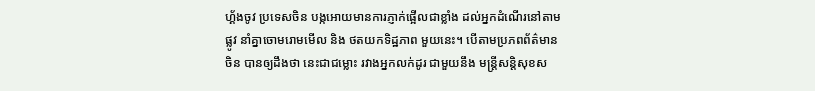ហ្គ័ងចូវ ប្រទេសចិន បង្កអោយមានការភ្ញាក់ផ្អើលជាខ្លាំង ដល់អ្នកដំណើរនៅតាមផ្លូវ នាំគ្នាចោមរោមមើល និង ថតយកទិដ្ឋភាព មួយនេះ។ បើតាមប្រភពព័ត៌មានចិន បានឲ្យដឹងថា នេះជាជម្លោះ រវាងអ្នកលក់ដូរ ជាមួយនឹង មន្រ្តីសនិ្តសុខស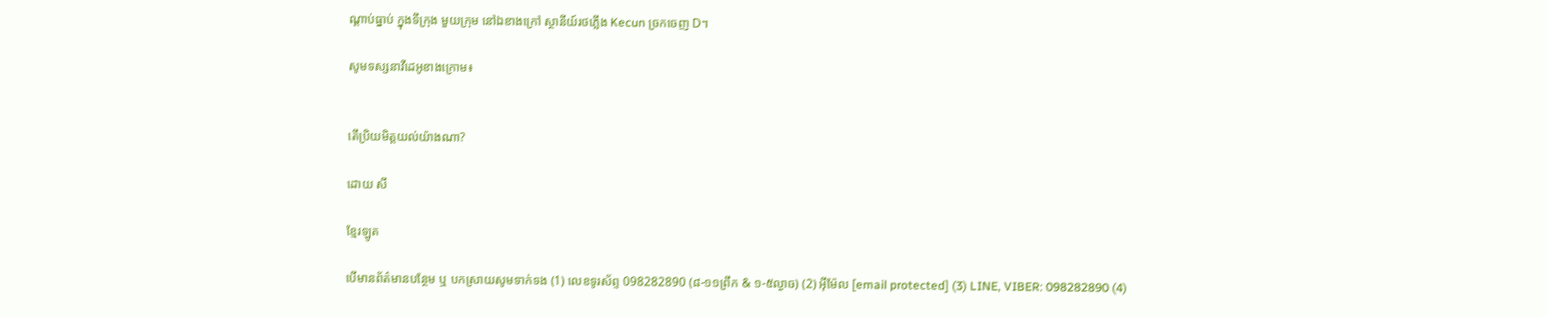ណ្តាប់ធ្នាប់ ក្នុងទីក្រុង មួយក្រុម នៅឯខាងក្រៅ ស្ថានីយ៍រថភ្លើង Kecun ច្រកចេញ D។

សូមទស្សនាវីដេអូខាងក្រោម៖


តើប្រិយមិត្តយល់យ៉ាងណា?

ដោយ សី

ខ្មែរឡូត

បើមានព័ត៌មានបន្ថែម ឬ បកស្រាយសូមទាក់ទង (1) លេខទូរស័ព្ទ 098282890 (៨-១១ព្រឹក & ១-៥ល្ងាច) (2) អ៊ីម៉ែល [email protected] (3) LINE, VIBER: 098282890 (4)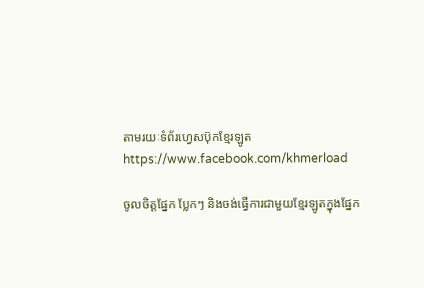តាមរយៈទំព័រហ្វេសប៊ុកខ្មែរឡូត https://www.facebook.com/khmerload

ចូលចិត្តផ្នែក ប្លែកៗ និងចង់ធ្វើការជាមួយខ្មែរឡូតក្នុងផ្នែក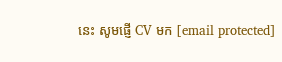នេះ សូមផ្ញើ CV មក [email protected]